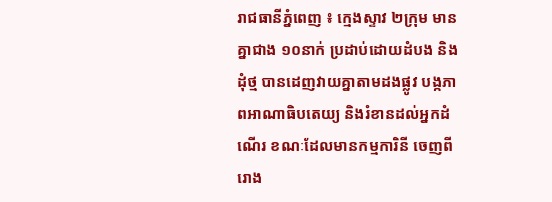រាជធានីភ្នំពេញ ៖ ក្មេងស្ទាវ ២ក្រុម មានគ្នាជាង ១០នាក់ ប្រដាប់ដោយដំបង និងដុំថ្ម បានដេញវាយគ្នាតាមដងផ្លូវ បង្កភាពអាណាធិបតេយ្យ និងរំខានដល់អ្នកដំណើរ ខណៈដែលមានកម្មការិនី ចេញពីរោង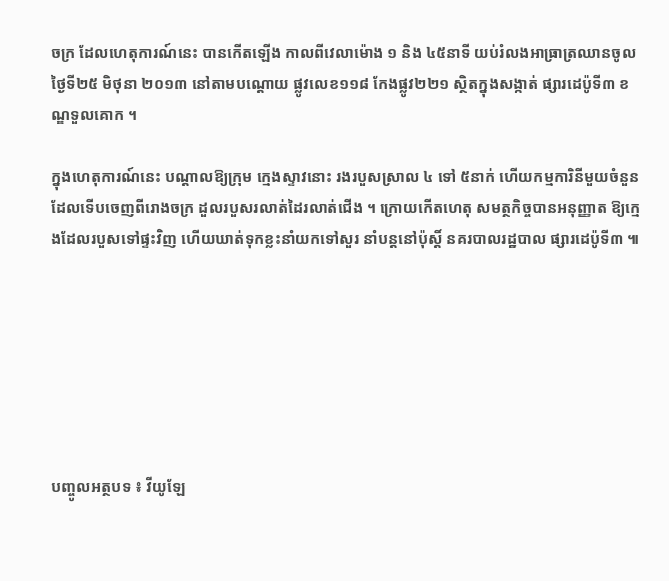ចក្រ ដែលហេតុការណ៍នេះ បានកើតឡើង កាលពីវេលាម៉ោង ១ និង ៤៥នាទី យប់រំលងអាធ្រាត្រឈានចូលថ្ងៃទី២៥ មិថុនា ២០១៣ នៅតាមបណ្តោយ ផ្លូវលេខ១១៨ កែងផ្លូវ២២១ ស្ថិតក្នុងសង្កាត់ ផ្សារដេប៉ូទី៣ ខណ្ឌទួលគោក ។

ក្នុងហេតុការណ៍នេះ បណ្តាលឱ្យក្រុម ក្មេងស្ទាវនោះ រងរបួសស្រាល ៤ ទៅ ៥នាក់ ហើយកម្មការិនីមួយចំនួន ដែលទើបចេញពីរោងចក្រ ដួលរបួសរលាត់ដៃរលាត់ជើង ។ ក្រោយកើតហេតុ សមត្ថកិច្ចបានអនុញ្ញាត ឱ្យក្មេងដែលរបួសទៅផ្ទះវិញ ហើយឃាត់ទុកខ្លះនាំយកទៅសួរ នាំបន្តនៅប៉ុស្តិ៍ នគរបាលរដ្ឋបាល ផ្សារដេប៉ូទី៣ ៕







បញ្ចូលអត្ថបទ ៖ វីយូឡែ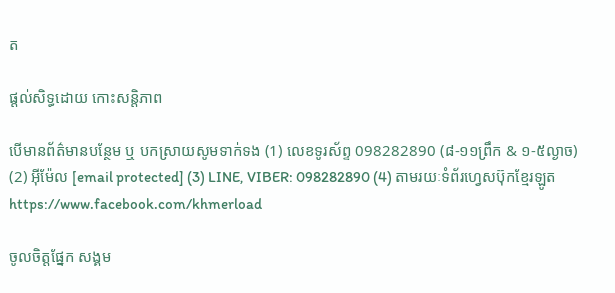ត

ផ្តល់សិទ្ធដោយ កោះសន្តិភាព

បើមានព័ត៌មានបន្ថែម ឬ បកស្រាយសូមទាក់ទង (1) លេខទូរស័ព្ទ 098282890 (៨-១១ព្រឹក & ១-៥ល្ងាច) (2) អ៊ីម៉ែល [email protected] (3) LINE, VIBER: 098282890 (4) តាមរយៈទំព័រហ្វេសប៊ុកខ្មែរឡូត https://www.facebook.com/khmerload

ចូលចិត្តផ្នែក សង្គម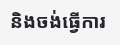និងចង់ធ្វើការ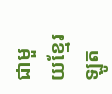ជាមួយខ្មែរឡូត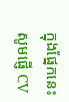ក្នុងផ្នែកនេះ សូមផ្ញើ CV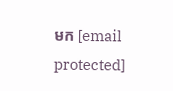មក [email protected]